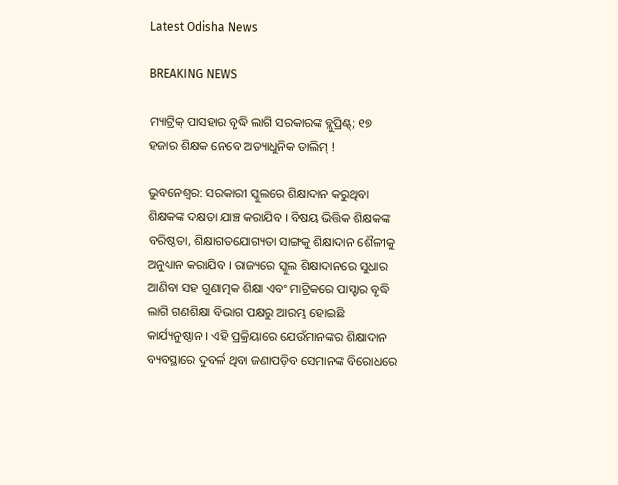Latest Odisha News

BREAKING NEWS

ମ୍ୟାଟ୍ରିକ୍ ପାସହାର ବୃଦ୍ଧି ଲାଗି ସରକାରଙ୍କ ବ୍ଲୁପ୍ରିଣ୍ଟ୍; ୧୭ ହଜାର ଶିକ୍ଷକ ନେବେ ଅତ୍ୟାଧୁନିକ ତାଲିମ୍ !

ଭୁବନେଶ୍ୱର: ସରକାରୀ ସ୍କୁଲରେ ଶିକ୍ଷାଦାନ କରୁଥିବା ଶିକ୍ଷକଙ୍କ ଦକ୍ଷତା ଯାଞ୍ଚ କରାଯିବ । ବିଷୟ ଭିତ୍ତିକ ଶିକ୍ଷକଙ୍କ ବରିଷ୍ଠତା, ଶିକ୍ଷାଗତଯୋଗ୍ୟତା ସାଙ୍ଗକୁ ଶିକ୍ଷାଦାନ ଶୈଳୀକୁ ଅନୁଧ୍ୟାନ କରାଯିବ । ରାଜ୍ୟରେ ସ୍କୁଲ ଶିକ୍ଷାଦାନରେ ସୁଧାର ଆଣିବା ସହ ଗୁଣାତ୍ମକ ଶିକ୍ଷା ଏବଂ ମାଟ୍ରିକରେ ପାସ୍ହାର ବୃଦ୍ଧି ଲାଗି ଗଣଶିକ୍ଷା ବିଭାଗ ପକ୍ଷରୁ ଆରମ୍ଭ ହୋଇଛି କାର୍ଯ୍ୟନୁଷ୍ଠାନ । ଏହି ପ୍ରକ୍ରିୟାରେ ଯେଉଁମାନଙ୍କର ଶିକ୍ଷାଦାନ ବ୍ୟବସ୍ଥାରେ ଦୁବର୍ଳ ଥିବା ଜଣାପଡ଼ିବ ସେମାନଙ୍କ ବିରୋଧରେ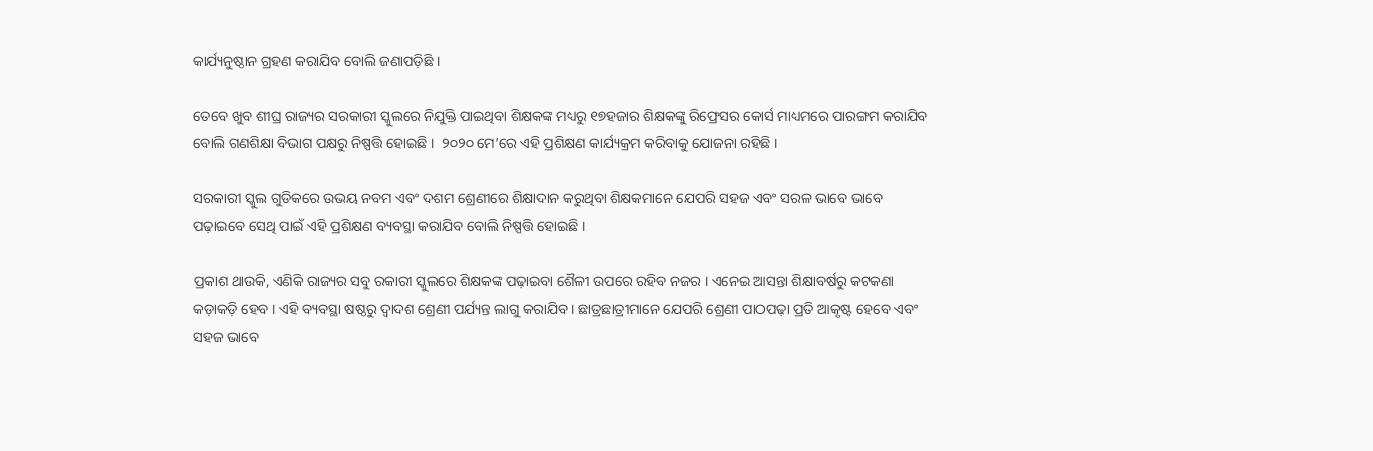କାର୍ଯ୍ୟନୁଷ୍ଠାନ ଗ୍ରହଣ କରାଯିବ ବୋଲି ଜଣାପଡ଼ିଛି ।

ତେବେ ଖୁବ ଶୀଘ୍ର ରାଜ୍ୟର ସରକାରୀ ସ୍କୁଲରେ ନିଯୁକ୍ତି ପାଇଥିବା ଶିକ୍ଷକଙ୍କ ମଧ୍ୟରୁ ୧୭ହଜାର ଶିକ୍ଷକଙ୍କୁ ରିଫ୍ରେସର କୋର୍ସ ମାଧ୍ୟମରେ ପାରଙ୍ଗମ କରାଯିବ ବୋଲି ଗଣଶିକ୍ଷା ବିଭାଗ ପକ୍ଷରୁ ନିଷ୍ପତ୍ତି ହୋଇଛି ।  ୨୦୨୦ ମେ’ରେ ଏହି ପ୍ରଶିକ୍ଷଣ କାର୍ଯ୍ୟକ୍ରମ କରିବାକୁ ଯୋଜନା ରହିଛି ।

ସରକାରୀ ସ୍କୁଲ ଗୁଡିକରେ ଉଭୟ ନବମ ଏବଂ ଦଶମ ଶ୍ରେଣୀରେ ଶିକ୍ଷାଦାନ କରୁଥିବା ଶିକ୍ଷକମାନେ ଯେପରି ସହଜ ଏବଂ ସରଳ ଭାବେ ଭାବେ ପଢ଼ାଇବେ ସେଥି ପାଇଁ ଏହି ପ୍ରଶିକ୍ଷଣ ବ୍ୟବସ୍ଥା କରାଯିବ ବୋଲି ନିଷ୍ପତ୍ତି ହୋଇଛି ।

ପ୍ରକାଶ ଥାଉକି, ଏଣିକି ରାଜ୍ୟର ସବୁ ରକାରୀ ସ୍କୁଲରେ ଶିକ୍ଷକଙ୍କ ପଢ଼ାଇବା ଶୈଳୀ ଉପରେ ରହିବ ନଜର । ଏନେଇ ଆସନ୍ତା ଶିକ୍ଷାବର୍ଷରୁ କଟକଣା କଡ଼ାକଡ଼ି ହେବ । ଏହି ବ୍ୟବସ୍ଥା ଷଷ୍ଠରୁ ଦ୍ୱାଦଶ ଶ୍ରେଣୀ ପର୍ଯ୍ୟନ୍ତ ଲାଗୁ କରାଯିବ । ଛାତ୍ରଛାତ୍ରୀମାନେ ଯେପରି ଶ୍ରେଣୀ ପାଠପଢ଼ା ପ୍ରତି ଆକୃଷ୍ଟ ହେବେ ଏବଂ ସହଜ ଭାବେ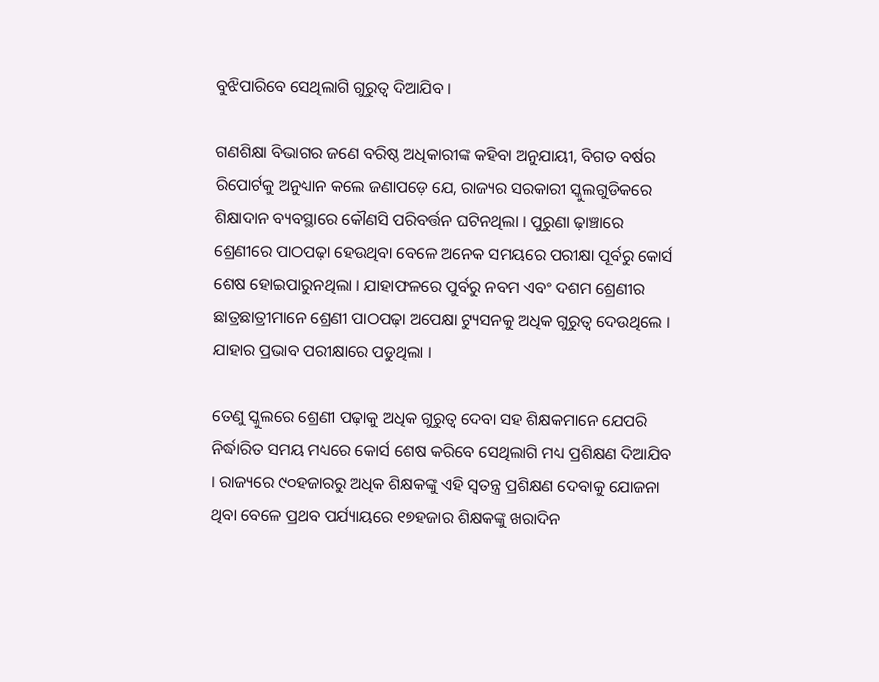ବୁଝିପାରିବେ ସେଥିଲାଗି ଗୁରୁତ୍ୱ ଦିଆଯିବ ।

ଗଣଶିକ୍ଷା ବିଭାଗର ଜଣେ ବରିଷ୍ଠ ଅଧିକାରୀଙ୍କ କହିବା ଅନୁଯାୟୀ, ବିଗତ ବର୍ଷର ରିପୋର୍ଟକୁ ଅନୁଧ୍ୟାନ କଲେ ଜଣାପଡ଼େ ଯେ, ରାଜ୍ୟର ସରକାରୀ ସ୍କୁଲଗୁଡିକରେ ଶିକ୍ଷାଦାନ ବ୍ୟବସ୍ଥାରେ କୌଣସି ପରିବର୍ତ୍ତନ ଘଟିନଥିଲା । ପୁରୁଣା ଢ଼ାଞ୍ଚାରେ ଶ୍ରେଣୀରେ ପାଠପଢ଼ା ହେଉଥିବା ବେଳେ ଅନେକ ସମୟରେ ପରୀକ୍ଷା ପୂର୍ବରୁ କୋର୍ସ ଶେଷ ହୋଇପାରୁନଥିଲା । ଯାହାଫଳରେ ପୁର୍ବରୁ ନବମ ଏବଂ ଦଶମ ଶ୍ରେଣୀର ଛାତ୍ରଛାତ୍ରୀମାନେ ଶ୍ରେଣୀ ପାଠପଢ଼ା ଅପେକ୍ଷା ଟ୍ୟୁସନକୁ ଅଧିକ ଗୁରୁତ୍ୱ ଦେଉଥିଲେ । ଯାହାର ପ୍ରଭାବ ପରୀକ୍ଷାରେ ପଡୁଥିଲା ।

ତେଣୁ ସ୍କୁଲରେ ଶ୍ରେଣୀ ପଢ଼ାକୁ ଅଧିକ ଗୁରୁତ୍ୱ ଦେବା ସହ ଶିକ୍ଷକମାନେ ଯେପରି ନିର୍ଦ୍ଧାରିତ ସମୟ ମଧ୍ୟରେ କୋର୍ସ ଶେଷ କରିବେ ସେଥିଲାଗି ମଧ୍ୟ ପ୍ରଶିକ୍ଷଣ ଦିଆଯିବ । ରାଜ୍ୟରେ ୯୦ହଜାରରୁ ଅଧିକ ଶିକ୍ଷକଙ୍କୁ ଏହି ସ୍ୱତନ୍ତ୍ର ପ୍ରଶିକ୍ଷଣ ଦେବାକୁ ଯୋଜନା ଥିବା ବେଳେ ପ୍ରଥବ ପର୍ଯ୍ୟାୟରେ ୧୭ହଜାର ଶିକ୍ଷକଙ୍କୁ ଖରାଦିନ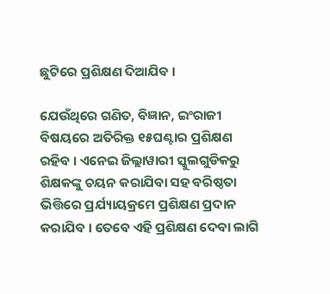ଛୁଟିରେ ପ୍ରଶିକ୍ଷଣ ଦିଆଯିବ ।

ଯେଉଁଥିରେ ଗଣିତ, ବିଜ୍ଞାନ, ଇଂରାଜୀ ବିଷୟରେ ଅତିରିକ୍ତ ୧୫ଘଣ୍ଟାର ପ୍ରଶିକ୍ଷଣ ରହିବ । ଏନେଇ ଜିଲ୍ଲାୱାରୀ ସ୍କୁଲଗୁଡିକରୁ ଶିକ୍ଷକଙ୍କୁ ଚୟନ କରାଯିବା ସହ ବରିଷ୍ଠତା ଭିତ୍ତିରେ ପ୍ରର୍ଯ୍ୟାୟକ୍ରମେ ପ୍ରଶିକ୍ଷଣ ପ୍ରଦାନ କରାଯିବ । ତେବେ ଏହି ପ୍ରଶିକ୍ଷଣ ଦେବା ଲାଗି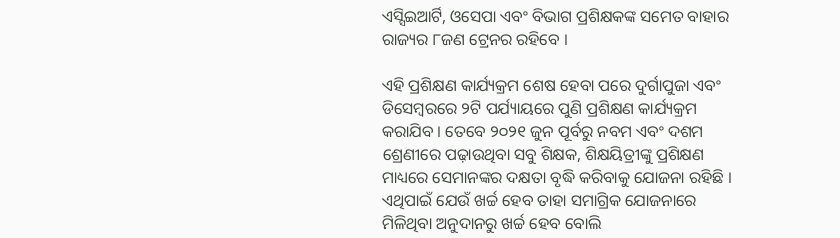ଏସ୍ସିଇଆର୍ଟି, ଓସେପା ଏବଂ ବିଭାଗ ପ୍ରଶିକ୍ଷକଙ୍କ ସମେତ ବାହାର ରାଜ୍ୟର ୮ଜଣ ଟ୍ରେନର ରହିବେ ।

ଏହି ପ୍ରଶିକ୍ଷଣ କାର୍ଯ୍ୟକ୍ରମ ଶେଷ ହେବା ପରେ ଦୁର୍ଗାପୁଜା ଏବଂ ଡିସେମ୍ବରରେ ୨ଟି ପର୍ଯ୍ୟାୟରେ ପୁଣି ପ୍ରଶିକ୍ଷଣ କାର୍ଯ୍ୟକ୍ରମ କରାଯିବ । ତେବେ ୨୦୨୧ ଜୁନ ପୂର୍ବରୁ ନବମ ଏବଂ ଦଶମ ଶ୍ରେଣୀରେ ପଢ଼ାଉଥିବା ସବୁ ଶିକ୍ଷକ, ଶିକ୍ଷୟିତ୍ରୀଙ୍କୁ ପ୍ରଶିକ୍ଷଣ ମାଧ୍ୟରେ ସେମାନଙ୍କର ଦକ୍ଷତା ବୃଦ୍ଧି କରିବାକୁ ଯୋଜନା ରହିଛି । ଏଥିପାଇଁ ଯେଉଁ ଖର୍ଚ୍ଚ ହେବ ତାହା ସମାଗ୍ରିକ ଯୋଜନାରେ ମିଳିଥିବା ଅନୁଦାନରୁ ଖର୍ଚ୍ଚ ହେବ ବୋଲି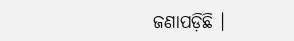ଜଣାପଡ଼ିଛି ।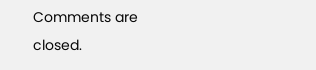Comments are closed.